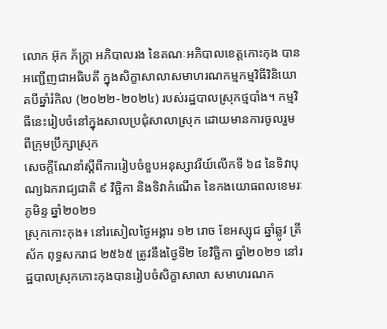លោក អ៊ុក ភ័ក្ត្រា អភិបាលរង នៃគណៈអភិបាលខេត្តកោះកុង បានអញ្ជើញជាអធិបតី ក្នុងសិក្ខាសាលាសមាហរណកម្មកម្មវិធីវិនិយោគបីឆ្នាំរំកិល (២០២២-២០២៤) របស់រដ្ឋបាលស្រុកថ្មបាំង។ កម្មវិធីនេះរៀបចំនៅក្នុងសាលប្រជុំសាលាស្រុក ដោយមានការចូលរួមពីក្រុមប្រឹក្សាស្រុក
សេចក្តីណែនាំស្តីពីការរៀបចំខួបអនុស្សាវរីយ៍លើកទី ៦៨ នៃទិវាបុណ្យឯករាជ្យជាតិ ៩ វិច្ឆិកា និងទិវាកំណើត នៃកងយោធពលខេមរៈភូមិន្ទ ឆ្នាំ២០២១
ស្រុកកោះកុង៖ នៅរសៀលថ្ងៃអង្គារ ១២ រោច ខែអស្សុជ ឆ្នាំឆ្លូវ ត្រីស័ក ពុទ្ធសករាជ ២៥៦៥ ត្រូវនឹងថ្ងៃទី២ ខែវិច្ឆិកា ឆ្នាំ២០២១ នៅរដ្ឋបាលស្រុកកោះកុងបានរៀបចំសិក្ខាសាលា សមាហរណក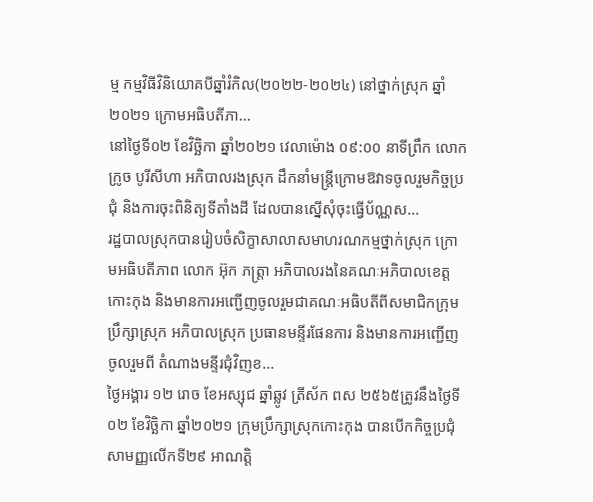ម្ម កម្មវិធីវិនិយោគបីឆ្នាំរំកិល(២០២២-២០២៤) នៅថ្នាក់ស្រុក ឆ្នាំ២០២១ ក្រោមអធិបតីភា...
នៅថ្ងៃទី០២ ខែវិច្ឆិកា ឆ្នាំ២០២១ វេលាម៉ោង ០៩:០០ នាទីព្រឹក លោក ក្រូច បូរីសីហា អភិបាលរងស្រុក ដឹកនាំមន្ត្រីក្រោមឱវាទចូលរួមកិច្ចប្រជុំ និងការចុះពិនិត្យទីតាំងដី ដែលបានស្នើសុំចុះធ្វើប័ណ្ណស...
រដ្ឋបាលស្រុកបានរៀបចំសិក្ខាសាលាសមាហរណកម្មថ្នាក់ស្រុក ក្រោមអធិបតីភាព លោក អ៊ុក ភត្រ្ដា អភិបាលរងនៃគណៈអភិបាលខេត្តកោះកុង និងមានការអញ្ជើញចូលរួមជាគណៈអធិបតីពីសមាជិកក្រុមប្រឹក្សាស្រុក អភិបាលស្រុក ប្រធានមន្ទីរផែនការ និងមានការអញ្ជើញចូលរួមពី តំណាងមន្ទីរជុំវិញខ...
ថ្ងៃអង្គារ ១២ រោច ខែអស្សុជ ឆ្នាំឆ្លូវ ត្រីស័ក ពស ២៥៦៥ត្រូវនឹងថ្ងៃទី០២ ខែវិច្ឆិកា ឆ្នាំ២០២១ ក្រុមប្រឹក្សាស្រុកកោះកុង បានបើកកិច្ចប្រជុំសាមញ្ញលើកទី២៩ អាណត្តិ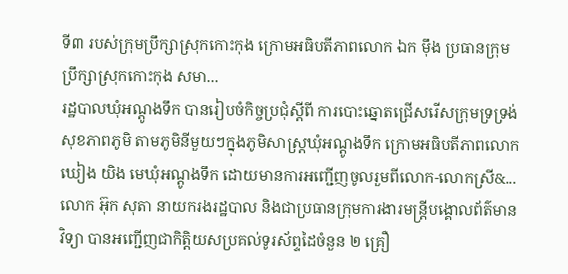ទី៣ របស់ក្រុមប្រឹក្សាស្រុកកោះកុង ក្រោមអធិបតីភាពលោក ឯក ម៉ឹង ប្រធានក្រុមប្រឹក្សាស្រុកកោះកុង សមា...
រដ្ឋបាលឃុំអណ្តូងទឹក បានរៀបចំកិច្ចប្រជុំស្តីពី ការបោះឆ្នោតជ្រើសរើសក្រុមទ្រទ្រង់សុខភាពភូមិ តាមភូមិនីមួយៗក្នុងភូមិសាស្រ្តឃុំអណ្តូងទឹក ក្រោមអធិបតីភាពលោក ឃៀង យិង មេឃុំអណ្តូងទឹក ដោយមានការអញ្ជើញចូលរួមពីលោក-លោកស្រី&...
លោក អ៊ុក សុតា នាយករងរដ្ឋបាល និងជាប្រធានក្រុមការងារមន្ត្រីបង្គោលព័ត៌មានវិទ្យា បានអញ្ជើញជាកិត្តិយសប្រគល់ទូរស័ព្ទដៃចំនួន ២ គ្រឿ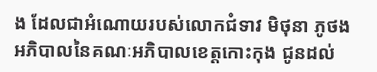ង ដែលជាអំណោយរបស់លោកជំទាវ មិថុនា ភូថង អភិបាលនៃគណៈអភិបាលខេត្តកោះកុង ជូនដល់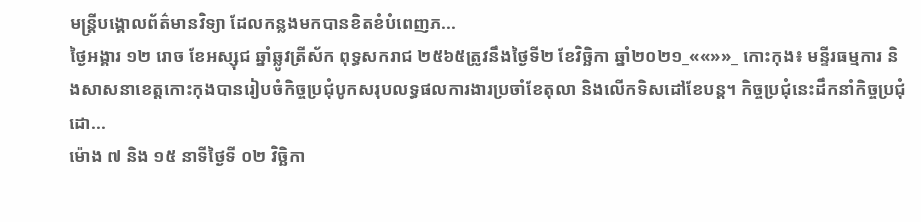មន្ត្រីបង្គោលព័ត៌មានវិទ្យា ដែលកន្លងមកបានខិតខំបំពេញភ...
ថ្ងៃអង្គារ ១២ រោច ខែអស្សុជ ឆ្នាំឆ្លូវត្រីស័ក ពុទ្ធសករាជ ២៥៦៥ត្រូវនឹងថ្ងៃទី២ ខែវិច្ឆិកា ឆ្នាំ២០២១_««»»_ កោះកុង៖ មន្ទីរធម្មការ និងសាសនាខេត្តកោះកុងបានរៀបចំកិច្ចប្រជុំបូកសរុបលទ្ធផលការងារប្រចាំខែតុលា និងលើកទិសដៅខែបន្ត។ កិច្ចប្រជុំនេះដឹកនាំកិច្ចប្រជុំដោ...
ម៉ោង ៧ និង ១៥ នាទីថ្ងៃទី ០២ វិច្ឆិកា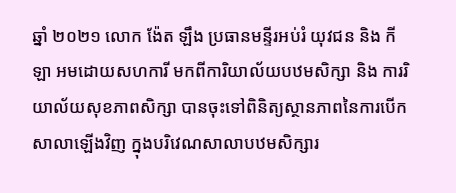ឆ្នាំ ២០២១ លោក ង៉ែត ឡឹង ប្រធានមន្ទីរអប់រំ យុវជន និង កីឡា អមដោយសហការី មកពីការិយាល័យបឋមសិក្សា និង ការរិយាល័យសុខភាពសិក្សា បានចុះទៅពិនិត្យស្ថានភាពនៃការបើកសាលាឡើងវិញ ក្នុងបរិវេណសាលាបឋមសិក្សារ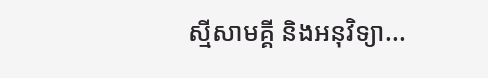ស្មីសាមគ្គី និងអនុវិទ្យា...